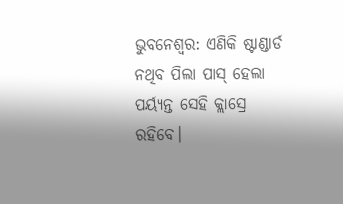ଭୁବନେଶ୍ବର: ଏଣିକି ଷ୍ଟାଣ୍ଡାର୍ଡ ନଥିବ ପିଲା ପାସ୍ ହେଲା ପର୍ୟ୍ୟନ୍ତ ସେହି କ୍ଲାସ୍ରେ ରହିବେ।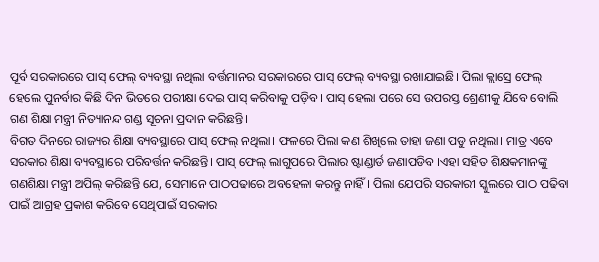ପୂର୍ବ ସରକାରରେ ପାସ୍ ଫେଲ୍ ବ୍ୟବସ୍ଥା ନଥିଲା ବର୍ତ୍ତମାନର ସରକାରରେ ପାସ୍ ଫେଲ୍ ବ୍ୟବସ୍ଥା ରଖାଯାଇଛି। ପିଲା କ୍ଲାସ୍ରେ ଫେଲ୍ ହେଲେ ପୁନର୍ବାର କିଛି ଦିନ ଭିତରେ ପରୀକ୍ଷା ଦେଇ ପାସ୍ କରିବାକୁ ପଡ଼ିବ। ପାସ୍ ହେଲା ପରେ ସେ ଉପରସ୍ତ ଶ୍ରେଣୀକୁ ଯିବେ ବୋଲି ଗଣ ଶିକ୍ଷା ମନ୍ତ୍ରୀ ନିତ୍ୟାନନ୍ଦ ଗଣ୍ଡ ସୂଚନା ପ୍ରଦାନ କରିଛନ୍ତି।
ବିଗତ ଦିନରେ ରାଜ୍ୟର ଶିକ୍ଷା ବ୍ୟବସ୍ଥାରେ ପାସ୍ ଫେଲ୍ ନଥିଲା। ଫଳରେ ପିଲା କଣ ଶିଖିଲେ ତାହା ଜଣା ପଡୁ ନଥିଲା। ମାତ୍ର ଏବେ ସରକାର ଶିକ୍ଷା ବ୍ୟବସ୍ଥାରେ ପରିବର୍ତ୍ତନ କରିଛନ୍ତି। ପାସ୍ ଫେଲ୍ ଲାଗୁପରେ ପିଲାର ଷ୍ଟାଣ୍ଡାର୍ଡ ଜଣାପଡିବ ।ଏହା ସହିତ ଶିକ୍ଷକମାନଙ୍କୁ ଗଣଶିକ୍ଷା ମନ୍ତ୍ରୀ ଅପିଲ୍ କରିଛନ୍ତି ଯେ, ସେମାନେ ପାଠପଢାରେ ଅବହେଳା କରନ୍ତୁ ନାହିଁ। ପିଲା ଯେପରି ସରକାରୀ ସ୍କୁଲରେ ପାଠ ପଢିବା ପାଇଁ ଆଗ୍ରହ ପ୍ରକାଶ କରିବେ ସେଥିପାଇଁ ସରକାର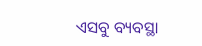ଏସବୁ ବ୍ୟବସ୍ଥା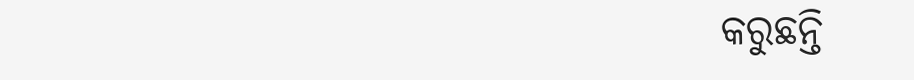କରୁଛନ୍ତି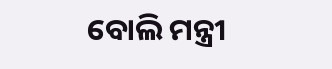ବୋଲି ମନ୍ତ୍ରୀ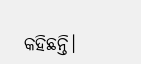କହିଛନ୍ତି।